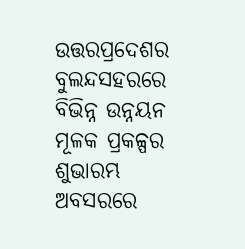ଉତ୍ତରପ୍ରଦେଶର ବୁଲନ୍ଦସହରରେ ବିଭିନ୍ନ ଉନ୍ନୟନ ମୂଳକ ପ୍ରକଳ୍ପର ଶୁଭାରମ୍ଭ ଅବସରରେ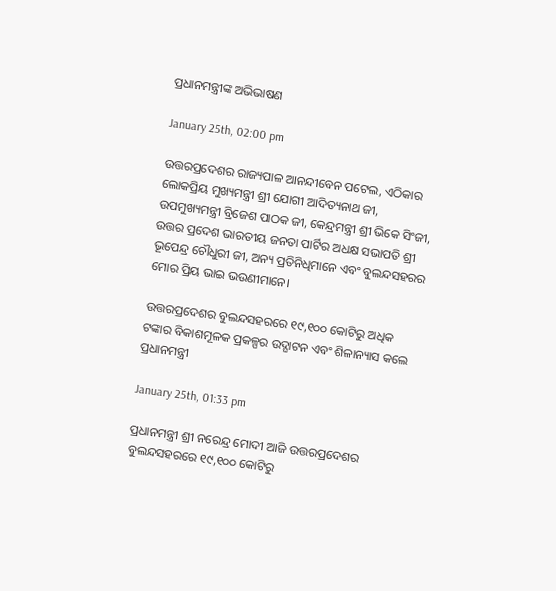ପ୍ରଧାନମନ୍ତ୍ରୀଙ୍କ ଅଭିଭାଷଣ

January 25th, 02:00 pm

ଉତ୍ତରପ୍ରଦେଶର ରାଜ୍ୟପାଳ ଆନନ୍ଦୀବେନ ପଟେଲ, ଏଠିକାର ଲୋକପ୍ରିୟ ମୁଖ୍ୟମନ୍ତ୍ରୀ ଶ୍ରୀ ଯୋଗୀ ଆଦିତ୍ୟନାଥ ଜୀ, ଉପମୁଖ୍ୟମନ୍ତ୍ରୀ ବ୍ରିଜେଶ ପାଠକ ଜୀ, କେନ୍ଦ୍ରମନ୍ତ୍ରୀ ଶ୍ରୀ ଭିକେ ସିଂଜୀ, ଉତ୍ତର ପ୍ରଦେଶ ଭାରତୀୟ ଜନତା ପାର୍ଟିର ଅଧକ୍ଷ ସଭାପତି ଶ୍ରୀ ଭୂପେନ୍ଦ୍ର ଚୌଧୁରୀ ଜୀ, ଅନ୍ୟ ପ୍ରତିନିଧିମାନେ ଏବଂ ବୁଲନ୍ଦସହରର ମୋର ପ୍ରିୟ ଭାଇ ଭଉଣୀମାନେ।

ଉତ୍ତରପ୍ରଦେଶର ବୁଲନ୍ଦସହରରେ ୧୯,୧୦୦ କୋଟିରୁ ଅଧିକ ଟଙ୍କାର ବିକାଶମୂଳକ ପ୍ରକଳ୍ପର ଉଦ୍ଘାଟନ ଏବଂ ଶିଳାନ୍ୟାସ କଲେ ପ୍ରଧାନମନ୍ତ୍ରୀ

January 25th, 01:33 pm

ପ୍ରଧାନମନ୍ତ୍ରୀ ଶ୍ରୀ ନରେନ୍ଦ୍ର ମୋଦୀ ଆଜି ଉତ୍ତରପ୍ରଦେଶର ବୁଲନ୍ଦସହରରେ ୧୯,୧୦୦ କୋଟିରୁ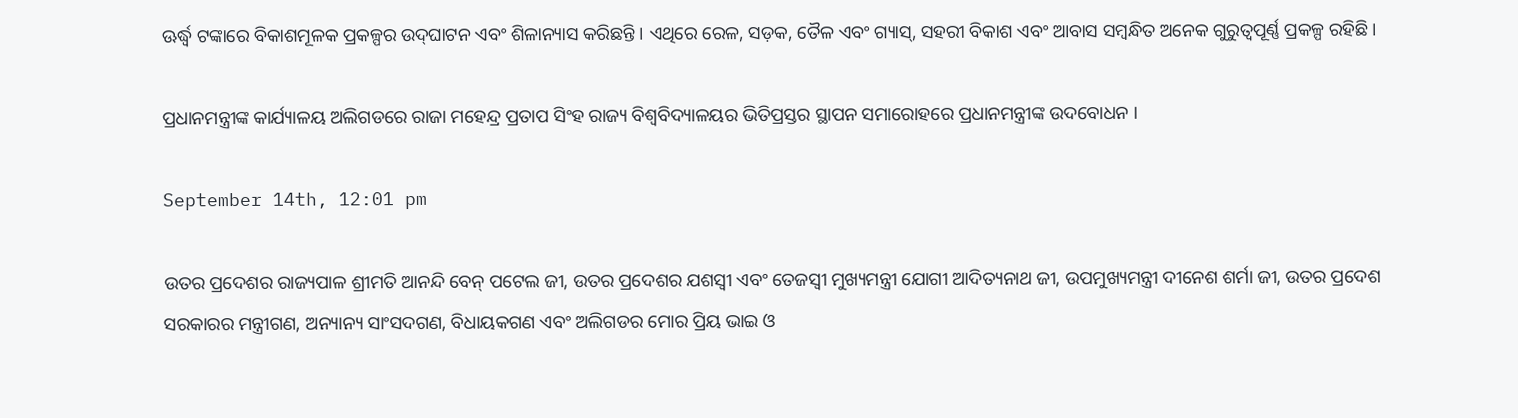ଊର୍ଦ୍ଧ୍ୱ ଟଙ୍କାରେ ବିକାଶମୂଳକ ପ୍ରକଳ୍ପର ଉଦ୍‌ଘାଟନ ଏବଂ ଶିଳାନ୍ୟାସ କରିଛନ୍ତି । ଏଥିରେ ରେଳ, ସଡ଼କ, ତୈଳ ଏବଂ ଗ୍ୟାସ୍‌, ସହରୀ ବିକାଶ ଏବଂ ଆବାସ ସମ୍ବନ୍ଧିତ ଅନେକ ଗୁରୁତ୍ୱପୂର୍ଣ୍ଣ ପ୍ରକଳ୍ପ ରହିଛି ।

ପ୍ରଧାନମନ୍ତ୍ରୀଙ୍କ କାର୍ଯ୍ୟାଳୟ ଅଲିଗଡରେ ରାଜା ମହେନ୍ଦ୍ର ପ୍ରତାପ ସିଂହ ରାଜ୍ୟ ବିଶ୍ୱବିଦ୍ୟାଳୟର ଭିତିପ୍ରସ୍ତର ସ୍ଥାପନ ସମାରୋହରେ ପ୍ରଧାନମନ୍ତ୍ରୀଙ୍କ ଉଦବୋଧନ ।

September 14th, 12:01 pm

ଉତର ପ୍ରଦେଶର ରାଜ୍ୟପାଳ ଶ୍ରୀମତି ଆନନ୍ଦି ବେନ୍ ପଟେଲ ଜୀ, ଉତର ପ୍ରଦେଶର ଯଶସ୍ୱୀ ଏବଂ ତେଜସ୍ୱୀ ମୁଖ୍ୟମନ୍ତ୍ରୀ ଯୋଗୀ ଆଦିତ୍ୟନାଥ ଜୀ, ଉପମୁଖ୍ୟମନ୍ତ୍ରୀ ଦୀନେଶ ଶର୍ମା ଜୀ, ଉତର ପ୍ରଦେଶ ସରକାରର ମନ୍ତ୍ରୀଗଣ, ଅନ୍ୟାନ୍ୟ ସାଂସଦଗଣ, ବିଧାୟକଗଣ ଏବଂ ଅଲିଗଡର ମୋର ପ୍ରିୟ ଭାଇ ଓ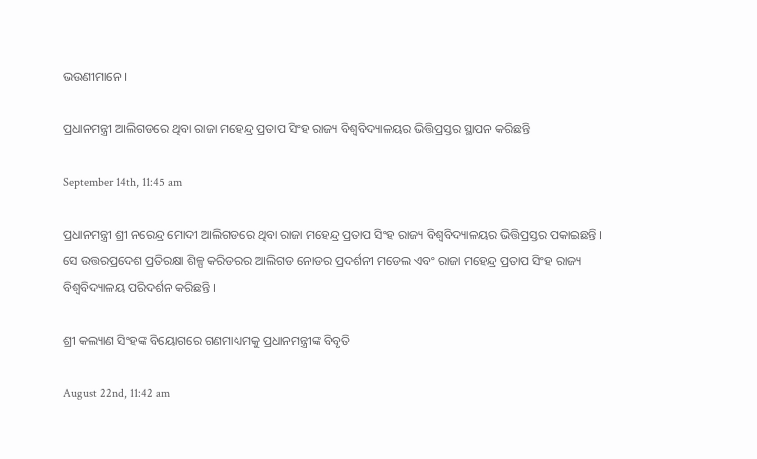ଭଉଣୀମାନେ ।

ପ୍ରଧାନମନ୍ତ୍ରୀ ଆଲିଗଡରେ ଥିବା ରାଜା ମହେନ୍ଦ୍ର ପ୍ରତାପ ସିଂହ ରାଜ୍ୟ ବିଶ୍ୱବିଦ୍ୟାଳୟର ଭିତ୍ତିପ୍ରସ୍ତର ସ୍ଥାପନ କରିଛନ୍ତି

September 14th, 11:45 am

ପ୍ରଧାନମନ୍ତ୍ରୀ ଶ୍ରୀ ନରେନ୍ଦ୍ର ମୋଦୀ ଆଲିଗଡରେ ଥିବା ରାଜା ମହେନ୍ଦ୍ର ପ୍ରତାପ ସିଂହ ରାଜ୍ୟ ବିଶ୍ୱବିଦ୍ୟାଳୟର ଭିତ୍ତିପ୍ରସ୍ତର ପକାଇଛନ୍ତି । ସେ ଉତ୍ତରପ୍ରଦେଶ ପ୍ରତିରକ୍ଷା ଶିଳ୍ପ କରିଡରର ଆଲିଗଡ ନୋଡର ପ୍ରଦର୍ଶନୀ ମଡେଲ ଏବଂ ରାଜା ମହେନ୍ଦ୍ର ପ୍ରତାପ ସିଂହ ରାଜ୍ୟ ବିଶ୍ୱବିଦ୍ୟାଳୟ ପରିଦର୍ଶନ କରିଛନ୍ତି ।

ଶ୍ରୀ କଲ୍ୟାଣ ସିଂହଙ୍କ ବିୟୋଗରେ ଗଣମାଧ୍ୟମକୁ ପ୍ରଧାନମନ୍ତ୍ରୀଙ୍କ ବିବୃତି

August 22nd, 11:42 am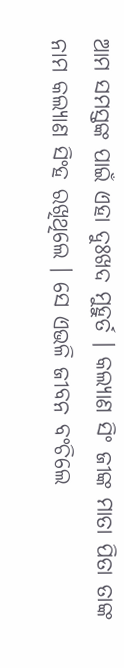ଆମ ସମସ୍ତଙ୍କ ପାଇଁ ଏହା ଦୁଃଖଦ ମୁହୁର୍ତ । କଲ୍ୟାଣ ସିଂ ଜୀଙ୍କ ମାତା ପିତା ତାଙ୍କ ନାମ କଲ୍ୟାଣ ସିଂହ ରଖିଥିଲେ । ସେ ଏଭଳି ଜୀବନ ବଂଚିଲେ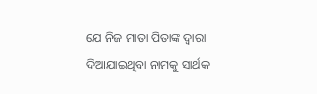ଯେ ନିଜ ମାତା ପିତାଙ୍କ ଦ୍ୱାରା ଦିଆଯାଇଥିବା ନାମକୁ ସାର୍ଥକ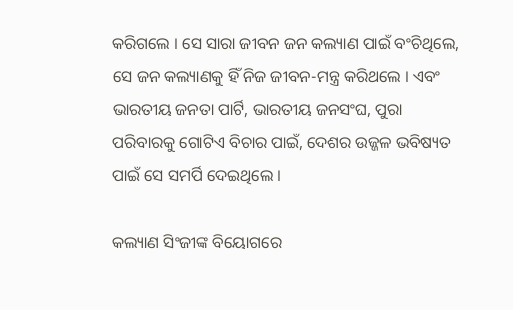କରିଗଲେ । ସେ ସାରା ଜୀବନ ଜନ କଲ୍ୟାଣ ପାଇଁ ବଂଚିଥିଲେ, ସେ ଜନ କଲ୍ୟାଣକୁ ହିଁ ନିଜ ଜୀବନ-ମନ୍ତ୍ର କରିଥଲେ । ଏବଂ ଭାରତୀୟ ଜନତା ପାର୍ଟି, ଭାରତୀୟ ଜନସଂଘ, ପୁରା ପରିବାରକୁ ଗୋଟିଏ ବିଚାର ପାଇଁ, ଦେଶର ଉଜ୍ଜଳ ଭବିଷ୍ୟତ ପାଇଁ ସେ ସମର୍ପି ଦେଇଥିଲେ ।

କଲ୍ୟାଣ ସିଂଜୀଙ୍କ ବିୟୋଗରେ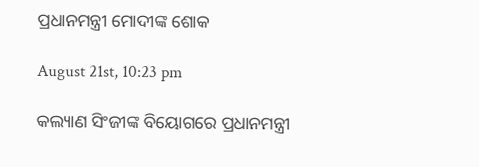ପ୍ରଧାନମନ୍ତ୍ରୀ ମୋଦୀଙ୍କ ଶୋକ

August 21st, 10:23 pm

କଲ୍ୟାଣ ସିଂଜୀଙ୍କ ବିୟୋଗରେ ପ୍ରଧାନମନ୍ତ୍ରୀ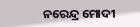ନରେନ୍ଦ୍ର ମୋଦୀ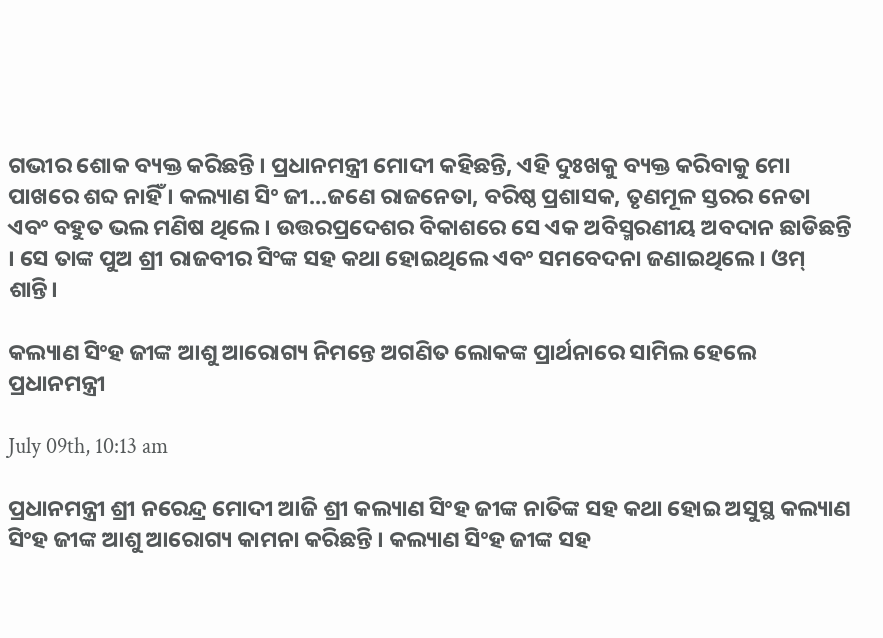ଗଭୀର ଶୋକ ବ୍ୟକ୍ତ କରିଛନ୍ତି । ପ୍ରଧାନମନ୍ତ୍ରୀ ମୋଦୀ କହିଛନ୍ତି, ଏହି ଦୁଃଖକୁ ବ୍ୟକ୍ତ କରିବାକୁ ମୋ ପାଖରେ ଶବ୍ଦ ନାହିଁ । କଲ୍ୟାଣ ସିଂ ଜୀ...ଜଣେ ରାଜନେତା, ବରିଷ୍ଠ ପ୍ରଶାସକ, ତୃଣମୂଳ ସ୍ତରର ନେତା ଏବଂ ବହୁତ ଭଲ ମଣିଷ ଥିଲେ । ଉତ୍ତରପ୍ରଦେଶର ବିକାଶରେ ସେ ଏକ ଅବିସ୍ମରଣୀୟ ଅବଦାନ ଛାଡିଛନ୍ତି । ସେ ତାଙ୍କ ପୁଅ ଶ୍ରୀ ରାଜବୀର ସିଂଙ୍କ ସହ କଥା ହୋଇଥିଲେ ଏବଂ ସମବେଦନା ଜଣାଇଥିଲେ । ଓମ୍ ଶାନ୍ତି।

କଲ୍ୟାଣ ସିଂହ ଜୀଙ୍କ ଆଶୁ ଆରୋଗ୍ୟ ନିମନ୍ତେ ଅଗଣିତ ଲୋକଙ୍କ ପ୍ରାର୍ଥନାରେ ସାମିଲ ହେଲେ ପ୍ରଧାନମନ୍ତ୍ରୀ

July 09th, 10:13 am

ପ୍ରଧାନମନ୍ତ୍ରୀ ଶ୍ରୀ ନରେନ୍ଦ୍ର ମୋଦୀ ଆଜି ଶ୍ରୀ କଲ୍ୟାଣ ସିଂହ ଜୀଙ୍କ ନାତିଙ୍କ ସହ କଥା ହୋଇ ଅସୁସ୍ଥ କଲ୍ୟାଣ ସିଂହ ଜୀଙ୍କ ଆଶୁ ଆରୋଗ୍ୟ କାମନା କରିଛନ୍ତି । କଲ୍ୟାଣ ସିଂହ ଜୀଙ୍କ ସହ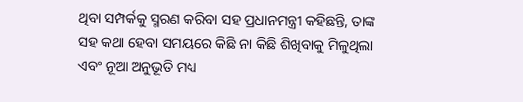ଥିବା ସମ୍ପର୍କକୁ ସ୍ମରଣ କରିବା ସହ ପ୍ରଧାନମନ୍ତ୍ରୀ କହିଛନ୍ତି, ତାଙ୍କ ସହ କଥା ହେବା ସମୟରେ କିଛି ନା କିଛି ଶିଖିବାକୁ ମିଳୁଥିଲା ଏବଂ ନୂଆ ଅନୁଭୂତି ମଧ୍ୟ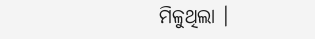ମିଳୁଥିଲା ।